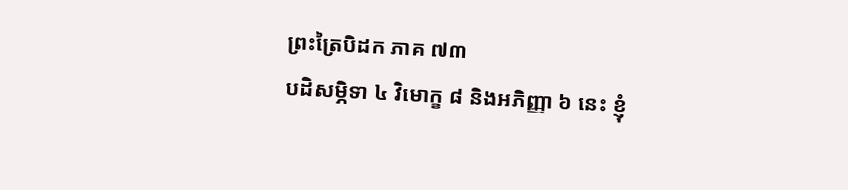ព្រះត្រៃបិដក ភាគ ៧៣
បដិសម្ភិទា ៤ វិមោក្ខ ៨ និងអភិញ្ញា ៦ នេះ ខ្ញុំ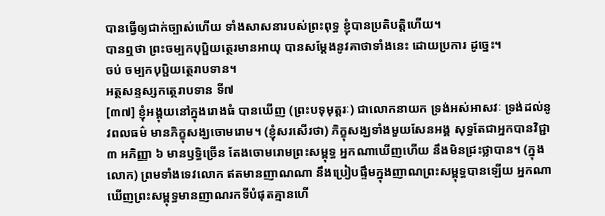បានធ្វើឲ្យជាក់ច្បាស់ហើយ ទាំងសាសនារបស់ព្រះពុទ្ធ ខ្ញុំបានប្រតិបត្តិហើយ។
បានឮថា ព្រះចម្បកបុប្ផិយត្ថេរមានអាយុ បានសម្ដែងនូវគាថាទាំងនេះ ដោយប្រការ ដូច្នេះ។
ចប់ ចម្បកបុប្ផិយត្ថេរាបទាន។
អត្ថសន្ទស្សកត្ថេរាបទាន ទី៧
[៣៧] ខ្ញុំអង្គុយនៅក្នុងរោងធំ បានឃើញ (ព្រះបទុមុត្តរៈ) ជាលោកនាយក ទ្រង់អស់អាសវៈ ទ្រង់ដល់នូវពលធម៌ មានភិក្ខុសង្ឃចោមរោម។ (ខ្ញុំសរសើរថា) ភិក្ខុសង្ឃទាំងមួយសែនអង្គ សុទ្ធតែជាអ្នកបានវិជ្ជា ៣ អភិញ្ញា ៦ មានឫទ្ធិច្រើន តែងចោមរោមព្រះសម្ពុទ្ធ អ្នកណាឃើញហើយ នឹងមិនជ្រះថ្លាបាន។ (ក្នុងលោក) ព្រមទាំងទេវលោក ឥតមានញាណណា នឹងប្រៀបផ្ទឹមក្នុងញាណព្រះសម្ពុទ្ធបានឡើយ អ្នកណាឃើញព្រះសម្ពុទ្ធមានញាណរកទីបំផុតគ្មានហើ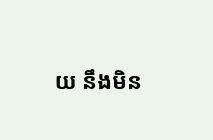យ នឹងមិន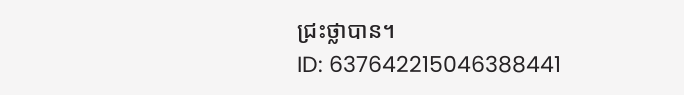ជ្រះថ្លាបាន។
ID: 637642215046388441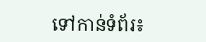ទៅកាន់ទំព័រ៖